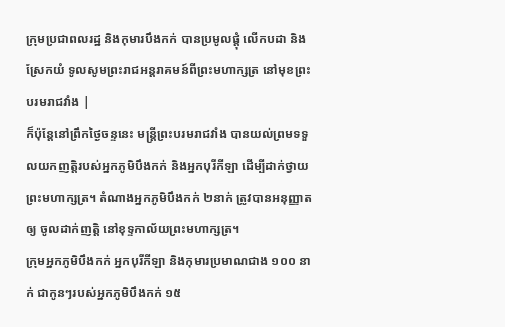ក្រុមប្រជាពលរដ្ឋ និងកុមារបឹងកក់ បានប្រមូលផ្តុំ លើកបដា និងស្រែកយំ ទូលសូមព្រះរាជអន្តរាគមន៍ពីព្រះមហាក្សត្រ នៅមុខព្រះបរមរាជវាំង |
ក៏ប៉ុន្តែនៅព្រឹកថ្ងៃចន្ទនេះ មន្ត្រីព្រះបរមរាជវាំង បានយល់ព្រមទទួលយកញត្តិរបស់អ្នកភូមិបឹងកក់ និងអ្នកបុរីកីឡា ដើម្បីដាក់ថ្វាយព្រះមហាក្សត្រ។ តំណាងអ្នកភូមិបឹងកក់ ២នាក់ ត្រូវបានអនុញ្ញាតឲ្យ ចូលដាក់ញត្តិ នៅខុទ្ទកាល័យព្រះមហាក្សត្រ។
ក្រុមអ្នកភូមិបឹងកក់ អ្នកបុរីកីឡា និងកុមារប្រមាណជាង ១០០ នាក់ ជាកូនៗរបស់អ្នកភូមិបឹងកក់ ១៥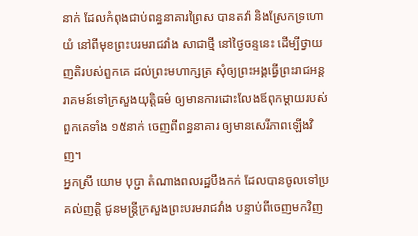នាក់ ដែលកំពុងជាប់ពន្ធនាគារព្រៃស បានតវ៉ា និងស្រែកទ្រហោយំ នៅពីមុខព្រះបរមរាជវាំង សាជាថ្មី នៅថ្ងៃចន្ទនេះ ដើម្បីថ្វាយញតិរបស់ពួកគេ ដល់ព្រះមហាក្សត្រ សុំឲ្យព្រះអង្គធ្វើព្រះរាជអន្តរាគមន៍ទៅក្រសួងយុត្តិធម៌ ឲ្យមានការដោះលែងឪពុកម្តាយរបស់ពួកគេទាំង ១៥នាក់ ចេញពីពន្ធនាគារ ឲ្យមានសេរីភាពឡើងវិញ។
អ្នកស្រី យោម បុប្ជា តំណាងពលរដ្ឋបឹងកក់ ដែលបានចូលទៅប្រគល់ញត្តិ ជូនមន្ត្រីក្រសួងព្រះបរមរាជវាំង បន្ទាប់ពីចេញមកវិញ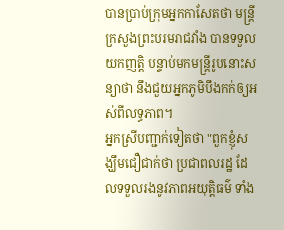បានប្រាប់ក្រុមអ្នកកាសែតថា មន្ត្រីក្រសួងព្រះបរមរាជវាំង បានទទួលយកញតិ្ត បន្ទាប់មកមន្ត្រីរូបនោះសន្យាថា នឹងជួយអ្នកភូមិបឹងកក់ឲ្យអស់ពីលទ្ធភាព។
អ្នកស្រីបញ្ជាក់ទៀតថា "ពួកខ្ញុំសង្ឃឹមជឿជាក់ថា ប្រជាពលរដ្ឋ ដែលទទួលរងនូវភាពអយុត្តិធម៌ ទាំង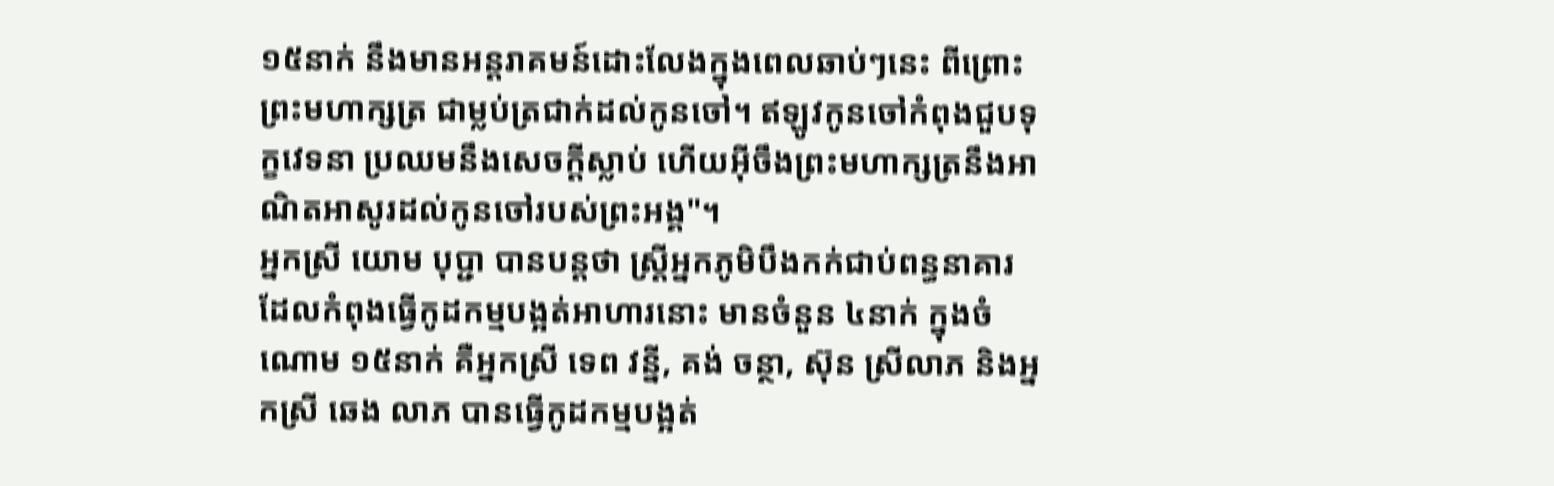១៥នាក់ នឹងមានអន្តរាគមន៍ដោះលែងក្នុងពេលឆាប់ៗនេះ ពីព្រោះព្រះមហាក្សត្រ ជាម្លប់ត្រជាក់ដល់កូនចៅ។ ឥឡូវកូនចៅកំពុងជួបទុក្ខវេទនា ប្រឈមនឹងសេចក្តីស្លាប់ ហើយអ៊ីចឹងព្រះមហាក្សត្រនឹងអាណិតអាសូរដល់កូនចៅរបស់ព្រះអង្គ"។
អ្នកស្រី យោម បុប្ជា បានបន្តថា ស្ត្រីអ្នកភូមិបឹងកក់ជាប់ពន្ធនាគារ ដែលកំពុងធ្វើកូដកម្មបង្អត់អាហារនោះ មានចំនួន ៤នាក់ ក្នុងចំណោម ១៥នាក់ គឺអ្នកស្រី ទេព វន្នី, គង់ ចន្ថា, ស៊ុន ស្រីលាភ និងអ្នកស្រី ឆេង លាភ បានធ្វើកូដកម្មបង្អត់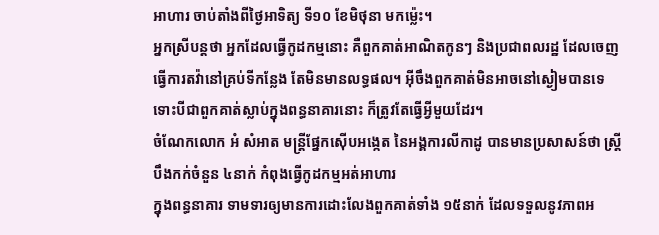អាហារ ចាប់តាំងពីថ្ងៃអាទិត្យ ទី១០ ខែមិថុនា មកម្ល៉េះ។
អ្នកស្រីបន្តថា អ្នកដែលធ្វើកូដកម្មនោះ គឺពួកគាត់អាណិតកូនៗ និងប្រជាពលរដ្ឋ ដែលចេញធ្វើការតវ៉ានៅគ្រប់ទីកន្លែង តែមិនមានលទ្ធផល។ អ៊ីចឹងពួកគាត់មិនអាចនៅស្ងៀមបានទេ ទោះបីជាពួកគាត់ស្លាប់ក្នុងពន្ធនាគារនោះ ក៏ត្រូវតែធ្វើអ្វីមួយដែរ។
ចំណែកលោក អំ សំអាត មន្ត្រីផ្នែកស៊ើបអង្កេត នៃអង្គការលីកាដូ បានមានប្រសាសន៍ថា ស្រី្តបឹងកក់ចំនួន ៤នាក់ កំពុងធ្វើកូដកម្មអត់អាហារ
ក្នុងពន្ធនាគារ ទាមទារឲ្យមានការដោះលែងពួកគាត់ទាំង ១៥នាក់ ដែលទទួលនូវភាពអ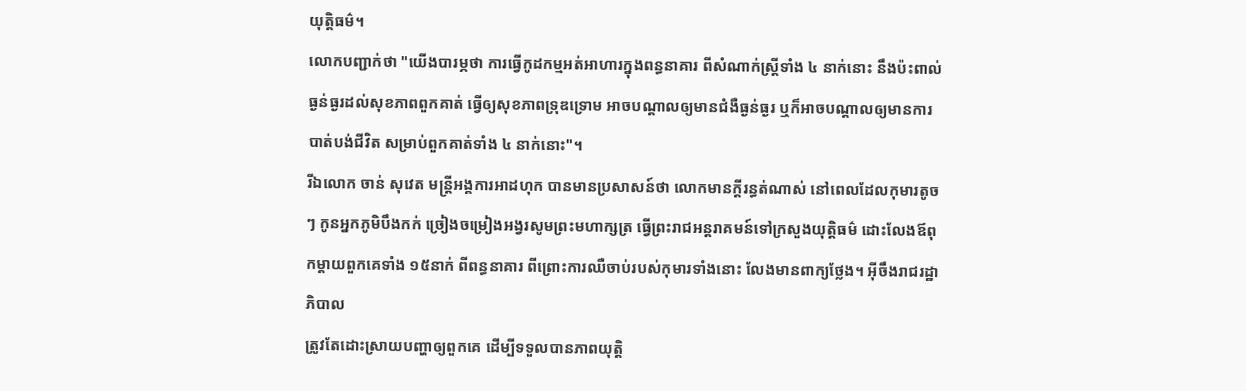យុត្តិធម៌។
លោកបញ្ជាក់ថា "យើងបារម្ភថា ការធ្វើកូដកម្មអត់អាហារក្នុងពន្ធនាគារ ពីសំណាក់ស្រ្តីទាំង ៤ នាក់នោះ នឹងប៉ះពាល់ធ្ងន់ធ្ងរដល់សុខភាពពួកគាត់ ធ្វើឲ្យសុខភាពទ្រុឌទ្រោម អាចបណ្តាលឲ្យមានជំងឺធ្ងន់ធ្ងរ ឬក៏អាចបណ្តាលឲ្យមានការបាត់បង់ជីវិត សម្រាប់ពួកគាត់ទាំង ៤ នាក់នោះ"។
រីឯលោក ចាន់ សុវេត មន្ត្រីអង្គការអាដហុក បានមានប្រសាសន៍ថា លោកមានក្តីរន្ធត់ណាស់ នៅពេលដែលកុមារតូចៗ កូនអ្នកភូមិបឹងកក់ ច្រៀងចម្រៀងអង្វរសូមព្រះមហាក្សត្រ ធ្វើព្រះរាជអន្តរាគមន៍ទៅក្រសួងយុត្តិធម៌ ដោះលែងឪពុកម្តាយពួកគេទាំង ១៥នាក់ ពីពន្ធនាគារ ពីព្រោះការឈឺចាប់របស់កុមារទាំងនោះ លែងមានពាក្យថ្លែង។ អ៊ីចឹងរាជរដ្ឋាភិបាល
ត្រូវតែដោះស្រាយបញ្ហាឲ្យពួកគេ ដើម្បីទទួលបានភាពយុត្តិ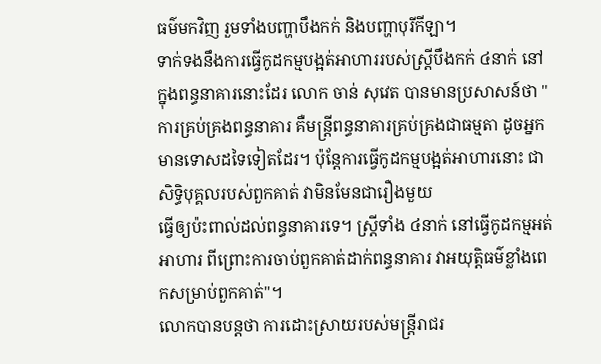ធម៌មកវិញ រួមទាំងបញ្ហាបឹងកក់ និងបញ្ហាបុរីកីឡា។
ទាក់ទងនឹងការធ្វើកូដកម្មបង្អត់អាហាររបស់ស្រ្តីបឹងកក់ ៤នាក់ នៅក្នុងពន្ធនាគារនោះដែរ លោក ចាន់ សុវេត បានមានប្រសាសន៍ថា "ការគ្រប់គ្រងពន្ធនាគារ គឺមន្ត្រីពន្ធនាគារគ្រប់គ្រងជាធម្មតា ដូចអ្នកមានទោសដទៃទៀតដែរ។ ប៉ុន្តែការធ្វើកូដកម្មបង្អត់អាហារនោះ ជាសិទ្ធិបុគ្គលរបស់ពួកគាត់ វាមិនមែនជារឿងមួយ
ធ្វើឲ្យប៉ះពាល់ដល់ពន្ធនាគារទេ។ ស្ត្រីទាំង ៤នាក់ នៅធ្វើកូដកម្មអត់អាហារ ពីព្រោះការចាប់ពួកគាត់ដាក់ពន្ធនាគារ វាអយុត្តិធម៌ខ្លាំងពេកសម្រាប់ពួកគាត់"។
លោកបានបន្តថា ការដោះស្រាយរបស់មន្ត្រីរាជរ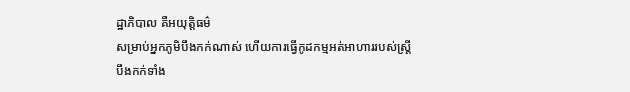ដ្ឋាភិបាល គឺអយុត្តិធម៌
សម្រាប់អ្នកភូមិបឹងកក់ណាស់ ហើយការធ្វើកូដកម្មអត់អាហាររបស់ស្ត្រីបឹងកក់ទាំង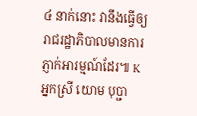៤ នាក់នោះ វានឹងធ្វើឲ្យរាជរដ្ឋាភិបាលមានការភ្ញាក់អារម្មណ៍ដែរ៕ K
អ្នកស្រី យោម បុប្ជា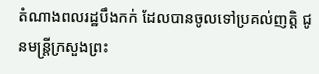តំណាងពលរដ្ឋបឹងកក់ ដែលបានចូលទៅប្រគល់ញត្តិ ជូនមន្ត្រីក្រសួងព្រះ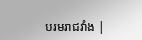បរមរាជវាំង |